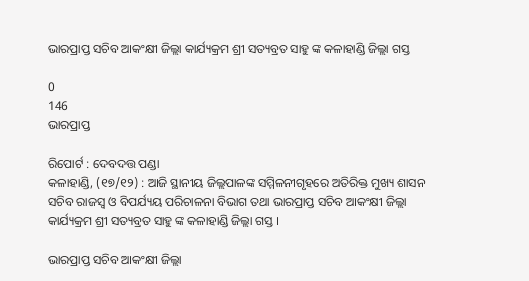ଭାରପ୍ରାପ୍ତ ସଚିବ ଆକଂକ୍ଷୀ ଜିଲ୍ଲା କାର୍ଯ୍ୟକ୍ରମ ଶ୍ରୀ ସତ୍ୟବ୍ରତ ସାହୁ ଙ୍କ କଳାହାଣ୍ଡି ଜିଲ୍ଲା ଗସ୍ତ

0
146
ଭାରପ୍ରାପ୍ତ

ରିପୋର୍ଟ : ଦେବଦତ୍ତ ପଣ୍ଡା
କଳାହାଣ୍ଡି, (୧୭/୧୨) : ଆଜି ସ୍ଥାନୀୟ ଜିଲ୍ଲପାଳଙ୍କ ସମ୍ମିଳନୀଗୃହରେ ଅତିରିକ୍ତ ମୁଖ୍ୟ ଶାସନ ସଚିବ ରାଜସ୍ୱ ଓ ବିପର୍ଯ୍ୟୟ ପରିଚାଳନା ବିଭାଗ ତଥା ଭାରପ୍ରାପ୍ତ ସଚିବ ଆକଂକ୍ଷୀ ଜିଲ୍ଲା କାର୍ଯ୍ୟକ୍ରମ ଶ୍ରୀ ସତ୍ୟବ୍ରତ ସାହୁ ଙ୍କ କଳାହାଣ୍ଡି ଜିଲ୍ଲା ଗସ୍ତ ।

ଭାରପ୍ରାପ୍ତ ସଚିବ ଆକଂକ୍ଷୀ ଜିଲ୍ଲା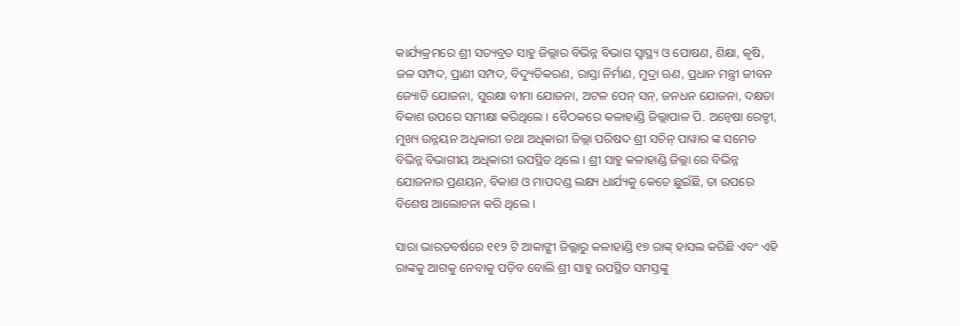କାର୍ଯ୍ୟକ୍ରମରେ ଶ୍ରୀ ସତ୍ୟବ୍ରତ ସାହୁ ଜିଲ୍ଲାର ବିଭିନ୍ନ ବିଭାଗ ସ୍ୱାସ୍ଥ୍ୟ ଓ ପୋଷଣ, ଶିକ୍ଷା, କୃଷି, ଜଳ ସମ୍ପଦ, ପ୍ରାଣୀ ସମ୍ପଦ, ବିଦ୍ୟୁତିକରଣ, ରାସ୍ତା ନିର୍ମାଣ, ମୁଦ୍ରା ଋଣ, ପ୍ରଧାନ ମନ୍ତ୍ରୀ ଜୀବନ ଜ୍ୟୋତି ଯୋଜନା, ସୁରକ୍ଷା ବୀମା ଯୋଜନା, ଅଟଳ ପେନ୍ ସନ୍, ଜନଧନ ଯୋଜନା, ଦକ୍ଷତା ବିକାଶ ଉପରେ ସମୀକ୍ଷା କରିଥିଲେ । ବୈଠକରେ କଳାହାଣ୍ଡି ଜିଲ୍ଲାପାଳ ପି. ଅନ୍ୱେଷା ରେଡ୍ଡୀ, ମୁଖ୍ୟ ଉନ୍ନୟନ ଅଧିକାରୀ ତଥା ଅଧିକାରୀ ଜିଲ୍ଲା ପରିଷଦ ଶ୍ରୀ ସଚିନ୍ ପାୱାର ଙ୍କ ସମେତ ବିଭିନ୍ନ ବିଭାଗୀୟ ଅଧିକାରୀ ଉପସ୍ଥିତ ଥିଲେ । ଶ୍ରୀ ସାହୁ କଳାହାଣ୍ଡି ଜିଲ୍ଲା ରେ ବିଭିନ୍ନ ଯୋଜନାର ପ୍ରଣୟନ, ବିକାଶ ଓ ମାପଦଣ୍ଡ ଲକ୍ଷ୍ୟ ଧାର୍ଯ୍ୟକୁ କେତେ ଛୁଇଁଛି, ତା ଉପରେ ବିଶେଷ ଆଲୋଚନା କରି ଥିଲେ ।

ସାରା ଭାରତବର୍ଷରେ ୧୧୨ ଟି ଆକାଙ୍କ୍ଷୀ ଜିଲ୍ଲାରୁ କଳାହାଣ୍ଡି ୧୭ ରାଙ୍କ୍ ହାସଲ କରିଛି ଏବଂ ଏହି ରାଙ୍କକୁ ଆଗକୁ ନେବାକୁ ପଡ଼ିବ ବୋଲି ଶ୍ରୀ ସାହୁ ଉପସ୍ଥିତ ସମସ୍ତଙ୍କୁ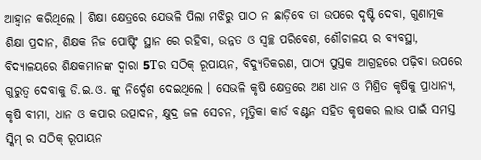ଆହ୍ବାନ କରିଥିଲେ । ଶିକ୍ଷା କ୍ଷେତ୍ରରେ ଯେଭଳି ପିଲା ମଝିରୁ ପାଠ ନ ଛାଡ଼ିବେ ତା ଉପରେ ଦୃଷ୍ଟି ଦେବା, ଗୁଣାତ୍ମକ ଶିକ୍ଷା ପ୍ରଦାନ, ଶିକ୍ଷକ ନିଜ ପୋଷ୍ଟିଂ ସ୍ଥାନ ରେ ରହିବା, ଉନ୍ନତ ଓ ସ୍ୱଚ୍ଛ ପରିବେଶ, ଶୌଚାଳୟ ର ବ୍ୟବସ୍ଥା, ବିଦ୍ୟାଳୟରେ ଶିକ୍ଷକମାନଙ୍କ ଦ୍ଵାରା 5Tର ସଠିକ୍ ରୂପାୟନ, ବିଦ୍ୟୁତିକରଣ, ପାଠ୍ୟ ପୁସ୍ତକ ଆଗ୍ରହରେ ପଢ଼ିବା ଉପରେ ଗୁରୁତ୍ୱ ଦେବାକୁ ଡି.ଇ.ଓ. ଙ୍କୁ ନିର୍ଦ୍ଦେଶ ଦେଇଥିଲେ । ସେଭଳି କୃଷି କ୍ଷେତ୍ରରେ ଅଣ ଧାନ ଓ ମିଶ୍ରିତ କୃଷିକୁ ପ୍ରାଧାନ୍ୟ, କୃଷି ବୀମା, ଧାନ ଓ କପାର ଉତ୍ପାଦନ, କ୍ଷୁଦ୍ର ଜଳ ସେଚନ, ମୃତ୍ତିକା କାର୍ଡ ବଣ୍ଟନ ସହିତ କୃଷକର ଲାଭ ପାଇଁ ସମସ୍ତ ସ୍କିମ୍ ର ସଠିକ୍ ରୂପାୟନ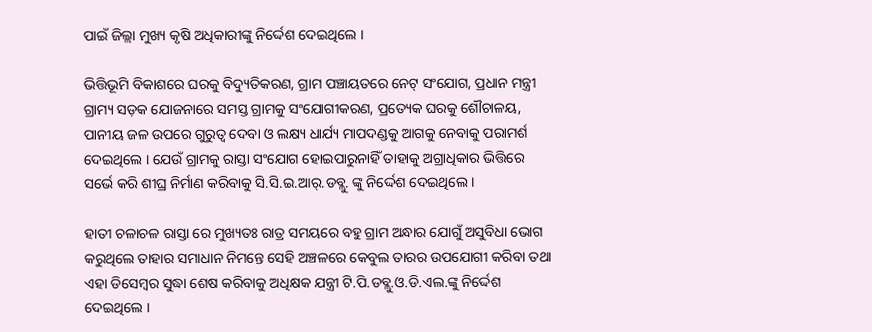ପାଇଁ ଜିଲ୍ଲା ମୁଖ୍ୟ କୃଷି ଅଧିକାରୀଙ୍କୁ ନିର୍ଦ୍ଦେଶ ଦେଇଥିଲେ ।

ଭିତ୍ତିଭୂମି ବିକାଶରେ ଘରକୁ ବିଦ୍ୟୁତିକରଣ, ଗ୍ରାମ ପଞ୍ଚାୟତରେ ନେଟ୍ ସଂଯୋଗ, ପ୍ରଧାନ ମନ୍ତ୍ରୀ ଗ୍ରାମ୍ୟ ସଡ଼କ ଯୋଜନାରେ ସମସ୍ତ ଗ୍ରାମକୁ ସଂଯୋଗୀକରଣ, ପ୍ରତ୍ୟେକ ଘରକୁ ଶୌଚାଳୟ, ପାନୀୟ ଜଳ ଉପରେ ଗୁରୁତ୍ଵ ଦେବା ଓ ଲକ୍ଷ୍ୟ ଧାର୍ଯ୍ୟ ମାପଦଣ୍ଡକୁ ଆଗକୁ ନେବାକୁ ପରାମର୍ଶ ଦେଇଥିଲେ । ଯେଉଁ ଗ୍ରାମକୁ ରାସ୍ତା ସଂଯୋଗ ହୋଇପାରୁନାହିଁ ତାହାକୁ ଅଗ୍ରାଧିକାର ଭିତ୍ତିରେ ସର୍ଭେ କରି ଶୀଘ୍ର ନିର୍ମାଣ କରିବାକୁ ସି.ସି.ଇ.ଆର୍.ଡବ୍ଲୁ. ଙ୍କୁ ନିର୍ଦ୍ଦେଶ ଦେଇଥିଲେ ।

ହାତୀ ଚଳାଚଳ ରାସ୍ତା ରେ ମୁଖ୍ୟତଃ ରାତ୍ର ସମୟରେ ବହୁ ଗ୍ରାମ ଅନ୍ଧାର ଯୋଗୁଁ ଅସୁବିଧା ଭୋଗ କରୁଥିଲେ ତାହାର ସମାଧାନ ନିମନ୍ତେ ସେହି ଅଞ୍ଚଳରେ କେବୁଲ ତାରର ଉପଯୋଗୀ କରିବା ତଥା ଏହା ଡିସେମ୍ବର ସୁଦ୍ଧା ଶେଷ କରିବାକୁ ଅଧିକ୍ଷକ ଯନ୍ତ୍ରୀ ଟି.ପି.ଡବ୍ଲୁ.ଓ.ଡି.ଏଲ.ଙ୍କୁ ନିର୍ଦ୍ଦେଶ ଦେଇଥିଲେ ।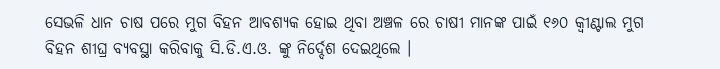ସେଭଳି ଧାନ ଚାଷ ପରେ ମୁଗ ବିହନ ଆବଶ୍ୟକ ହୋଇ ଥିବା ଅଞ୍ଚଳ ରେ ଚାଷୀ ମାନଙ୍କ ପାଇଁ ୧୬୦ କ୍ୱୀଣ୍ଟାଲ ମୁଗ ବିହନ ଶୀଘ୍ର ବ୍ୟବସ୍ଥା କରିବାକୁ ସି.ଡି.ଏ.ଓ. ଙ୍କୁ ନିର୍ଦ୍ଦେଶ ଦେଇଥିଲେ ।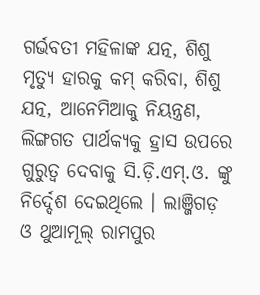ଗର୍ଭବତୀ ମହିଳାଙ୍କ ଯତ୍ନ, ଶିଶୁ ମୃତ୍ୟୁ ହାରକୁ କମ୍ କରିବା, ଶିଶୁ ଯତ୍ନ, ଆନେମିଆକୁ ନିୟନ୍ତ୍ରଣ, ଲିଙ୍ଗଗତ ପାର୍ଥକ୍ୟକୁ ହ୍ରାସ ଉପରେ ଗୁରୁତ୍ୱ ଦେବାକୁ ସି.ଡ଼ି.ଏମ୍.ଓ. ଙ୍କୁ ନିର୍ଦ୍ଦେଶ ଦେଇଥିଲେ । ଲାଞ୍ଜିଗଡ଼ ଓ ଥୁଆମୂଲ୍ ରାମପୁର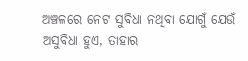ଅଞ୍ଚଳରେ ନେଟ ସୁବିଧା ନଥିବା ଯୋଗୁଁ ଯେଉଁ ଅସୁବିଧା ହୁଏ, ତାହାର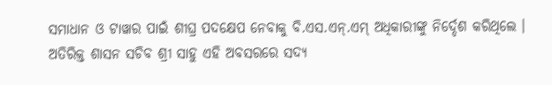ସମାଧାନ ଓ ଟାୱାର ପାଇଁ ଶୀଘ୍ର ପଦକ୍ଷେପ ନେବାକୁ ବି.ଏସ.ଏନ୍.ଏମ୍ ଅଧିକାରୀଙ୍କୁ ନିର୍ଦ୍ଦେଶ କରିଥିଲେ । ଅତିରିକ୍ତ ଶାସନ ସଚିବ ଶ୍ରୀ ସାହୁ ଏହି ଅବସରରେ ସଦ୍ୟ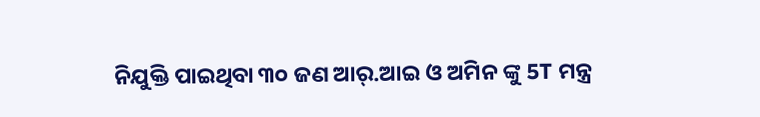ନିଯୁକ୍ତି ପାଇଥିବା ୩୦ ଜଣ ଆର୍.ଆଇ ଓ ଅମିନ ଙ୍କୁ 5T ମନ୍ତ୍ର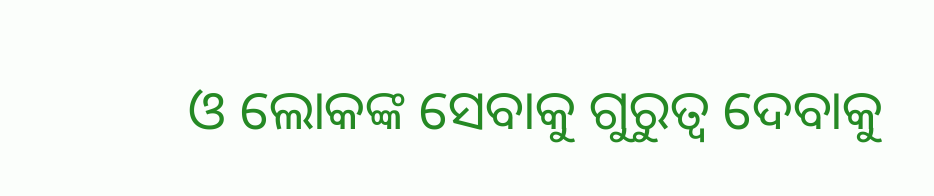ଓ ଲୋକଙ୍କ ସେବାକୁ ଗୁରୁତ୍ୱ ଦେବାକୁ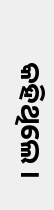କହିଥିଲେ ।